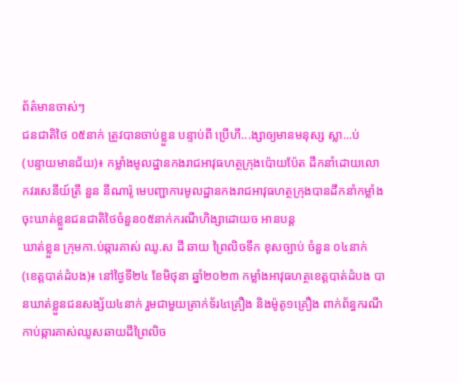ព័ត៌មានចាស់ៗ
ជនជាតិថៃ ០៥នាក់ ត្រូវបានចាប់ខ្លួន បន្ទាប់ពី ប្រើហឹ...ង្សាឲ្យមានមនុស្ស ស្លា...ប់
(បន្ទាយមានជ័យ)៖ កម្លាំងមូលដ្ឋានកងរាជអាវុធហត្ថក្រុងប៉ោយប៉ែត ដឹកនាំដោយលោកវរសេនីយ៍ត្រី នួន នីណារ៉ូ មេបញ្ជាការមូលដ្ឋានកងរាជអាវុធហត្ថក្រុងបានដឹកនាំកម្លាំងចុះឃាត់ខ្លួនជនជាតិថៃចំនួន០៥នាក់ករណីហិង្សាដោយច អានបន្ត
ឃាត់ខ្លួន ក្រុមកា.ប់ឆ្ការគាស់ ឈូ.ស ដី ឆាយ ព្រៃលិចទឹក ខុសច្បាប់ ចំនួន ០៤នាក់
(ខេត្តបាត់ដំបង)៖ នៅថ្ងៃទី២៤ ខែមិថុនា ឆ្នាំ២០២៣ កម្លាំងអាវុធហត្ថខេត្តបាត់ដំបង បានឃាត់ខ្លួនជនសង្ស័យ៤នាក់ រួមជាមួយត្រាក់ទ័រ៤គ្រឿង និងម៉ូតូ១គ្រឿង ពាក់ព័ន្ធករណីកាប់ឆ្ការគាស់ឈូសឆាយដីព្រៃលិច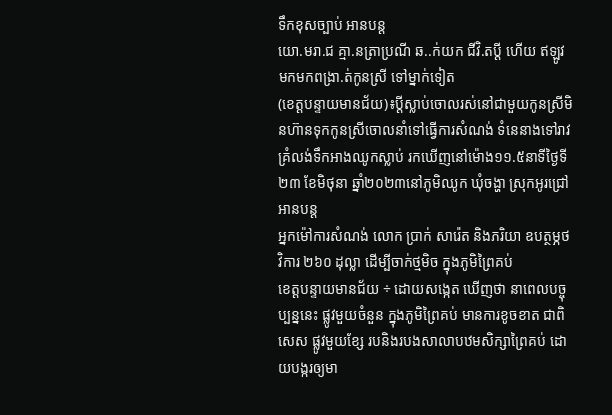ទឹកខុសច្បាប់ អានបន្ត
យោ.មរា.ជ គ្មា.នត្រាប្រណី ឆ..ក់យក ជីវិ.តប្តី ហើយ ឥឡូវមកមកពង្រា.ត់កូនស្រី ទៅម្នាក់ទៀត
(ខេត្តបន្ទាយមានជ័យ)៖ប្តីស្លាប់ចោលរស់នៅជាមួយកូនស្រីមិនហ៊ានទុកកូនស្រីចោលនាំទៅធ្វើការសំណង់ ទំនេនាងទៅរាវគ្រំលង់ទឹកអាងឈូកស្លាប់ រកឃើញនៅម៉ោង១១.៥នាទីថ្ងៃទី២៣ ខែមិថុនា ឆ្នាំ២០២៣នៅភូមិឈូក ឃុំចង្ហា ស្រុកអូរជ្រៅ អានបន្ត
អ្នកម៉ៅការសំណង់ លោក ប្រាក់ សារ៉េត និងភរិយា ឧបត្ថម្ភថវិការ ២៦០ ដុល្លា ដើម្បីចាក់ថ្មមិច ក្នុងភូមិព្រៃគប់
ខេត្តបន្ទាយមានជ័យ ÷ ដោយសង្កេត ឃើញថា នាពេលបច្ចុប្បន្ននេះ ផ្លូវមួយចំនួន ក្នុងភូមិព្រៃគប់ មានការខូចខាត ជាពិសេស ផ្លូវមួយខ្សែ របនិងរបងសាលាបឋមសិក្សាព្រៃគប់ ដោយបង្ករឲ្យមា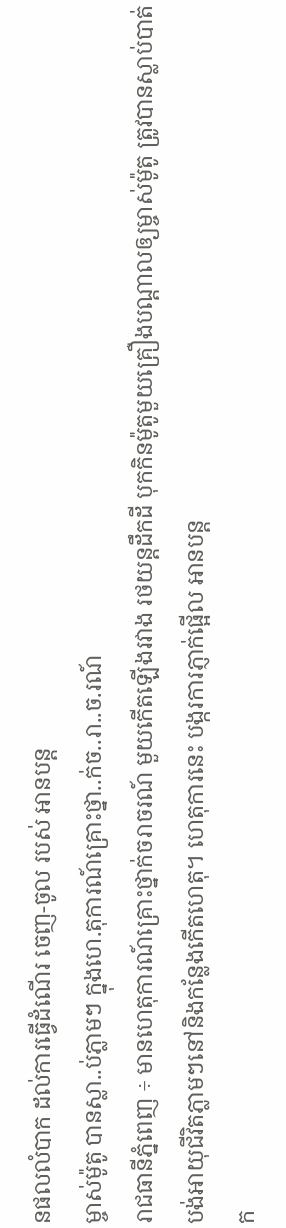នផលលំបាក ដល់ការធ្វើដំណើរ ចេញ-ចូល របស់ អានបន្ត
ម្ចាស់ម៉ូតូ បានស្លា..ប់ភ្លាមៗ ក្នុងហេ.តុការណ៍គ្រោះថ្នា..ក់ច..រា..ច.រណ៍
រាជធានីភ្នំពេញ ÷ មានហេតុការណ៍គ្រោះថ្នាក់ចរាចរណ៍ មួយកើតឡើងរវាង រថយន្តដឹកដី បុកកិនម៉ូតូមួយគ្រឿងបណ្តាលឲ្យម្ចាស់ម៉ូតូ ត្រូវបានស្លាប់បាត់បង់អាយុជីវិតភ្លាមៗនៅនិងកន្លែងកើតហេតុ។ ហេតុការនេះ បង្ករការភ្ញាក់ផ្អើល អានបន្ត
ក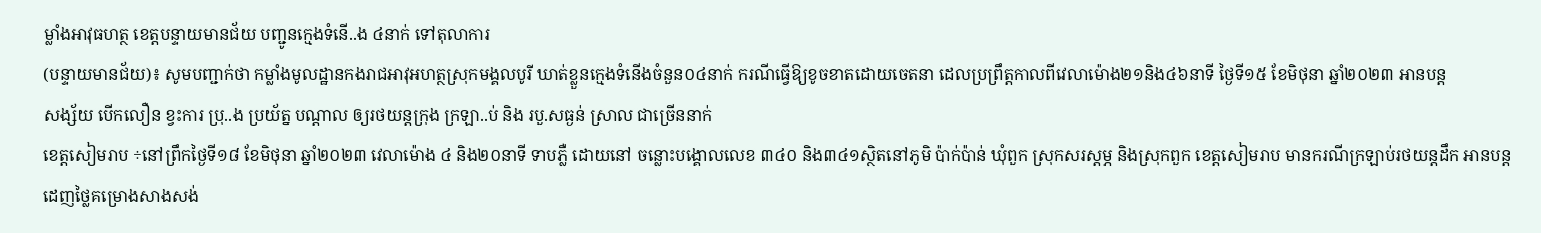ម្លាំងអាវុធហត្ថ ខេត្តបន្ទាយមានជ័យ បញ្ជូនក្មេងទំនេី..ង ៤នាក់ ទៅតុលាការ
(បន្ទាយមានជ័យ)៖ សូមបញ្ជាក់ថា កម្លាំងមូលដ្ឋានកងរាជអាវុអហត្ថស្រុកមង្គលបូរី ឃាត់ខ្លួនក្មេងទំនេីងចំនួន០៤នាក់ ករណីធ្វើឱ្យខូចខាតដោយចេតនា ដេលប្រព្រឹត្តកាលពីវេលាម៉ោង២១និង៤៦នាទី ថ្ងៃទី១៥ ខែមិថុនា ឆ្នាំ២០២៣ អានបន្ត
សង្ស័យ បើកលឿន ខ្វះការ ប្រុ..ង ប្រយ័ត្ន បណ្តាល ឲ្យរថយន្តក្រុង ក្រឡា..ប់ និង របួ.សធ្ងន់ ស្រាល ជាច្រើននាក់
ខេត្តសៀមរាប ÷នៅព្រឹកថ្ងៃទី១៨ ខែមិថុនា ឆ្នាំ២០២៣ វេលាម៉ោង ៤ និង២០នាទី ទាបភ្លឺ ដោយនៅ ចន្លោះបង្គោលលេខ ៣៤០ និង៣៤១ស្ថិតនៅភូមិ ប៉ាក់ប៉ាន់ ឃុំពួក ស្រុកសរស្តម្ភ និងស្រុកពួក ខេត្តសៀមរាប មានករណីក្រឡាប់រថយន្តដឹក អានបន្ត
ដេញថ្លៃគម្រោងសាងសង់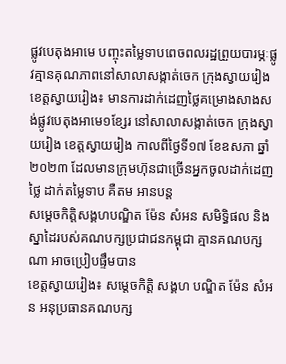ផ្លូវបេតុងអាមេ បញ្ចុះតម្លៃទាបពេចពលរដ្ឋព្រួយបារម្ភៈផ្លូវគ្មានគុណភាពនៅសាលាសង្កាត់ចេក ក្រុងស្វាយរៀង
ខេត្តស្វាយរៀង៖ មានការដាក់ដេញថ្លៃគម្រោងសាងសង់ផ្លូវបេតុងអាមេ១ខ្សែរ នៅសាលាសង្កាត់ចេក ក្រុងស្វាយរៀង ខេត្តស្វាយរៀង កាលពីថ្ងៃទី១៧ ខែឧសភា ឆ្នាំ២០២៣ ដែលមានក្រុមហ៊ុនជាច្រើនអ្នកចូលដាក់ដេញថ្លៃ ដាក់តម្លៃទាប គឺតម អានបន្ត
សម្តេចកិត្តិសង្គហបណ្ឌិត ម៉ែន សំអន សមិទ្ធិផល និងស្នាដៃរបស់គណបក្សប្រជាជនកម្ពុជា គ្មានគណបក្សណា អាចប្រៀបផ្ទឹមបាន
ខេត្តស្វាយរៀង៖ សម្ដេចកិត្តិ សង្គហ បណ្ឌិត ម៉ែន សំអន អនុប្រធានគណបក្ស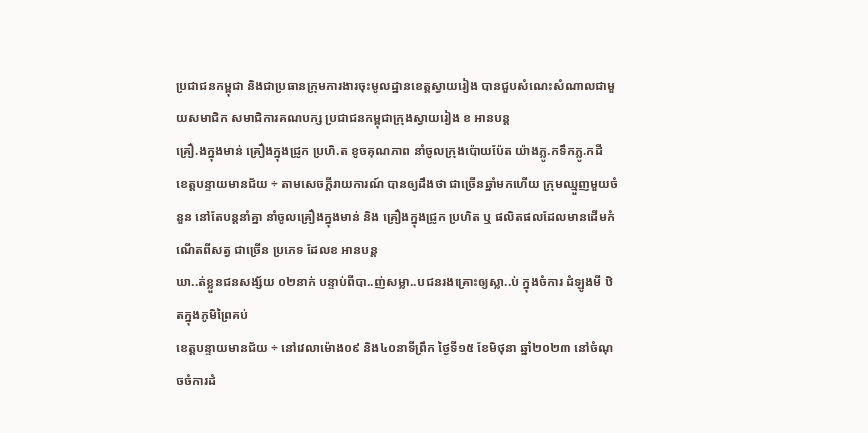ប្រជាជនកម្ពុជា និងជាប្រធានក្រុមការងារចុះមូលដ្ឋានខេត្តស្វាយរៀង បានជួបសំណេះសំណាលជាមួយសមាជិក សមាជិការគណបក្ស ប្រជាជនកម្ពុជាក្រុងស្វាយរៀង ខ អានបន្ត
គ្រឿ.ងក្នុងមាន់ គ្រឿងក្នុងជ្រូក ប្រហិ.ត ខូចគុណភាព នាំចូលក្រុងប៉ោយប៉ែត យ៉ាងភ្លូ.កទឹកភ្លូ.កដី
ខេត្តបន្ទាយមានជ័យ ÷ តាមសេចក្តីរាយការណ៍ បានឲ្យដឹងថា ជាច្រើនឆ្នាំមកហើយ ក្រុមឈ្មួញមួយចំនួន នៅតែបន្តនាំគ្នា នាំចូលគ្រឿងក្នុងមាន់ និង គ្រឿងក្នុងជ្រូក ប្រហិត ឬ ផលិតផលដែលមានដើមកំណើតពីសត្វ ជាច្រើន ប្រភេទ ដែលខ អានបន្ត
ឃា..ត់ខ្លួនជនសង្ស័យ ០២នាក់ បន្ទាប់ពីបា..ញ់សម្លា..បជនរងគ្រោះឲ្យស្លា..ប់ ក្នុងចំការ ដំឡូងមី ឋិតក្នុងភូមិព្រៃគប់
ខេត្តបន្ទាយមានជ័យ ÷ នៅវេលាម៉ោង០៩ និង៤០នាទីព្រឹក ថ្ងៃទី១៥ ខែមិថុនា ឆ្នាំ២០២៣ នៅចំណុចចំការដំ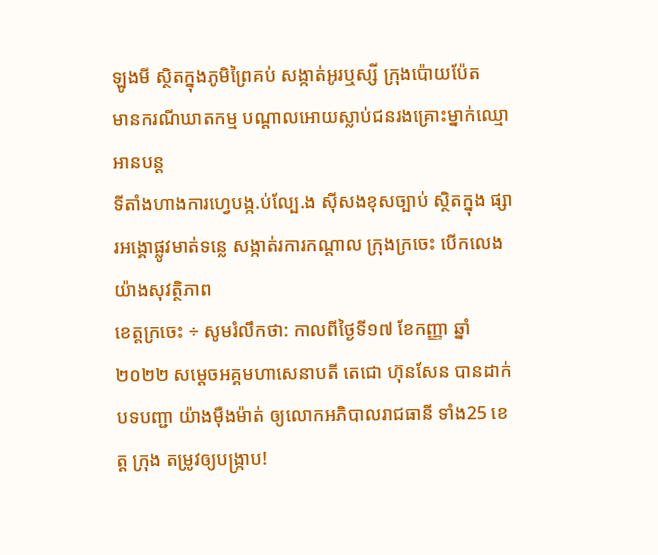ឡូងមី ស្ថិតក្នុងភូមិព្រៃគប់ សង្កាត់អូរឬស្សី ក្រុងប៉ោយប៉ែត
មានករណីឃាតកម្ម បណ្ដាលអោយស្លាប់ជនរងគ្រោះម្នាក់ឈ្មោ អានបន្ត
ទីតាំងហាងការហ្វេបង្ក.ប់ល្បែ.ង សុីសងខុសច្បាប់ ស្ថិតក្នុង ផ្សារអង្គោផ្លូវមាត់ទន្លេ សង្កាត់រការកណ្តាល ក្រុងក្រចេះ បើកលេងយ៉ាងសុវត្ថិភាព
ខេត្តក្រចេះ ÷ សូមរំលឹកថា: កាលពីថ្ងៃទី១៧ ខែកញ្ញា ឆ្នាំ ២០២២ សម្តេចអគ្គមហាសេនាបតី តេជោ ហ៊ុនសែន បានដាក់បទបញ្ជា យ៉ាងមុឺងម៉ាត់ ឲ្យលោកអភិបាលរាជធានី ទាំង25 ខេត្ត ក្រុង តម្រូវឲ្យបង្រ្កាប!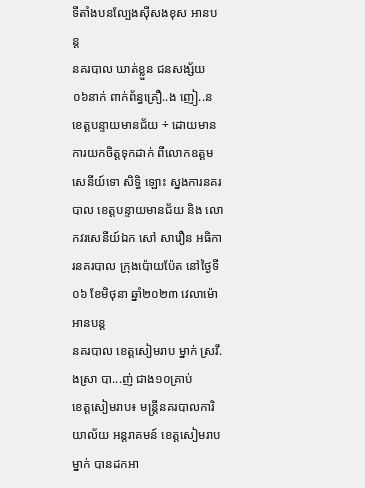ទីតាំងបនល្បែងសុីសងខុស អានបន្ត
នគរបាល ឃាត់ខ្លួន ជនសង្ស័យ ០៦នាក់ ពាក់ព័ន្ធគ្រឿ..ង ញៀ..ន
ខេត្តបន្ទាយមានជ័យ ÷ ដោយមានការយកចិត្តទុកដាក់ ពីលោកឧត្តមសេនីយ៍ទោ សិទ្ធិ ឡោះ ស្នងការនគរបាល ខេត្តបន្ទាយមានជ័យ និង លោកវរសេនីយ៍ឯក សៅ សារឿន អធិការនគរបាល ក្រុងប៉ោយប៉ែត នៅថ្ងៃទី០៦ ខែមិថុនា ឆ្នាំ២០២៣ វេលាម៉ោ អានបន្ត
នគរបាល ខេត្តសៀមរាប ម្នាក់ ស្រវឹ.ងស្រា បា...ញ់ ជាង១០គ្រាប់
ខេត្តសៀមរាប៖ មន្រ្តីនគរបាលការិយាល័យ អន្តរាគមន៍ ខេត្តសៀមរាប ម្នាក់ បានដកអា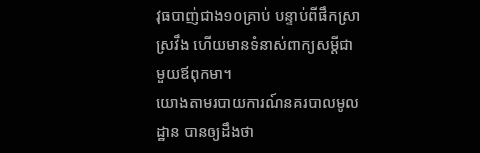វុធបាញ់ជាង១០គ្រាប់ បន្ទាប់ពីផឹកស្រាស្រវឹង ហើយមានទំនាស់ពាក្យសម្តីជាមួយឪពុកមា។
យោងតាមរបាយការណ៍នគរបាលមូលដ្ឋាន បានឲ្យដឹងថា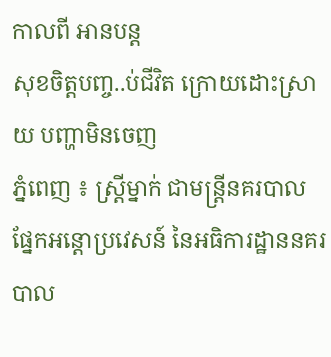កាលពី អានបន្ត
សុខចិត្តបញ្ច..ប់ជីវិត ក្រោយដោះស្រាយ បញ្ហាមិនចេញ
ភ្នំពេញ ៖ ស្ត្រីម្នាក់ ជាមន្ត្រីនគរបាលផ្នែកអន្តោប្រវេសន៍ នៃអធិការដ្ឋាននគរបាល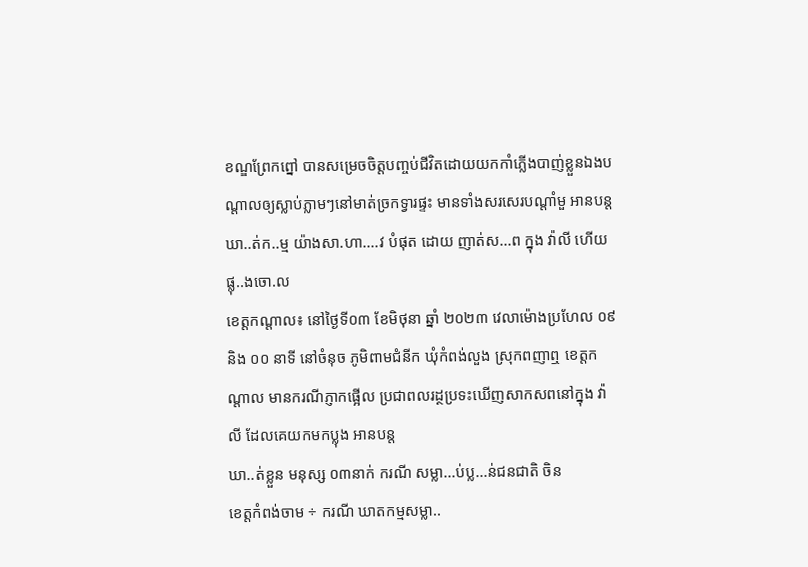ខណ្ឌព្រែកព្នៅ បានសម្រេចចិត្តបញ្ចប់ជីវិតដោយយកកាំភ្លើងបាញ់ខ្លួនឯងបណ្តាលឲ្យស្លាប់ភ្លាមៗនៅមាត់ច្រកទ្វារផ្ទះ មានទាំងសរសេរបណ្តាំមួ អានបន្ត
ឃា..ត់ក..ម្ម យ៉ាងសា.ហា....វ បំផុត ដោយ ញាត់ស...ព ក្នុង វ៉ាលី ហើយផ្លុ..ងចោ.ល
ខេត្តកណ្ដាល៖ នៅថ្ងៃទី០៣ ខែមិថុនា ឆ្នាំ ២០២៣ វេលាម៉ោងប្រហែល ០៩ និង ០០ នាទី នៅចំនុច ភូមិពាមជំនីក ឃុំកំពង់លួង ស្រុកពញាឮ ខេត្តកណ្តាល មានករណីភ្ញាកផ្អើល ប្រជាពលរដ្ថប្រទះឃើញសាកសពនៅក្នុង វ៉ាលី ដែលគេយកមកប្លុង អានបន្ត
ឃា..ត់ខ្លួន មនុស្ស ០៣នាក់ ករណី សម្លា...ប់ប្ល...ន់ជនជាតិ ចិន
ខេត្តកំពង់ចាម ÷ ករណី ឃាតកម្មសម្លា..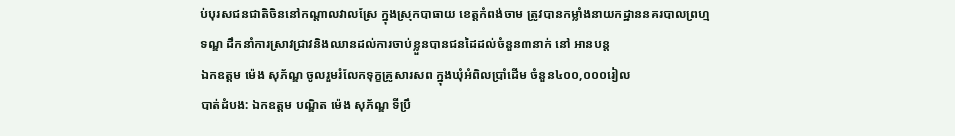ប់បុរសជនជាតិចិននៅកណ្ដាលវាលស្រែ ក្នុងស្រុកបាធាយ ខេត្តកំពង់ចាម ត្រូវបានកម្លាំងនាយកដ្ឋាននគរបាលព្រហ្មទណ្ឌ ដឹកនាំការស្រាវជ្រាវនិងឈានដល់ការចាប់ខ្លួនបានជនដៃដល់ចំនួន៣នាក់ នៅ អានបន្ត
ឯកឧត្តម ម៉េង សុភ័ណ្ឌ ចូលរួមរំលែកទុក្ខគ្រូសារសព ក្នុងឃុំអំពិលប្រាំដើម ចំនួន៤០០,០០០រៀល
បាត់ដំបង: ឯកឧត្តម បណ្ឌិត ម៉េង សុភ័ណ្ឌ ទីប្រឹ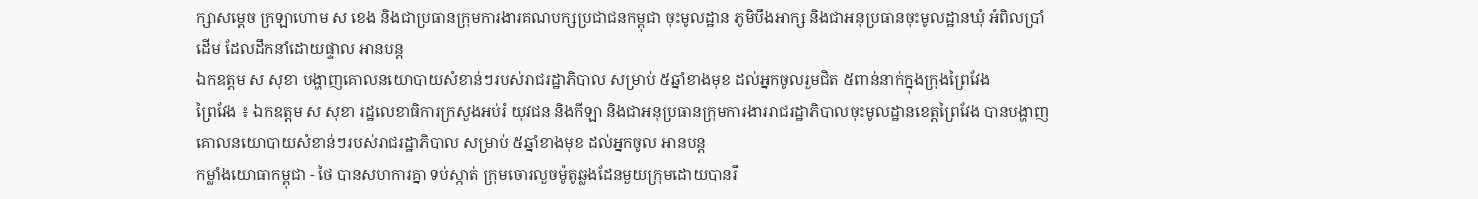ក្សាសម្តេច ក្រឡាហោម ស ខេង និងជាប្រធានក្រុមការងារគណបក្សប្រជាជនកម្ពុជា ចុះមូលដ្ឋាន ភូមិបឹងអាក្ស និងជាអនុប្រធានចុះមូលដ្ឋានឃុំ អំពិលប្រាំដើម ដែលដឹកនាំដោយផ្ទាល អានបន្ត
ឯកឧត្តម ស សុខា បង្ហាញគោលនយោបាយសំខាន់ៗរបស់រាជរដ្ឋាភិបាល សម្រាប់ ៥ឆ្នាំខាងមុខ ដល់អ្នកចូលរួមជិត ៥ពាន់នាក់ក្នុងក្រុងព្រៃវែង
ព្រៃវែង ៖ ឯកឧត្តម ស សុខា រដ្ឋលេខាធិការក្រសួងអប់រំ យុវជន និងកីឡា និងជាអនុប្រធានក្រុមការងាររាជរដ្ឋាភិបាលចុះមូលដ្ឋានខេត្តព្រៃវែង បានបង្ហាញគោលនយោបាយសំខាន់ៗរបស់រាជរដ្ឋាភិបាល សម្រាប់ ៥ឆ្នាំខាងមុខ ដល់អ្នកចូល អានបន្ត
កម្លាំងយោធាកម្ពុជា - ថៃ បានសហការគ្នា ទប់ស្កាត់ ក្រុមចោរលួចម៉ូតូឆ្លងដែនមួយក្រុមដោយបានរឹ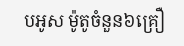បអូស ម៉ូតូចំនួន៦គ្រឿ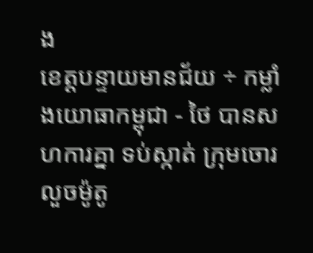ង
ខេត្តបន្ទាយមានជ័យ ÷ កម្លាំងយោធាកម្ពុជា - ថៃ បានសហការគ្នា ទប់ស្កាត់ ក្រុមចោរលួចម៉ូតូ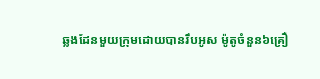ឆ្លងដែនមួយក្រុមដោយបានរឹបអូស ម៉ូតូចំនួន៦គ្រឿ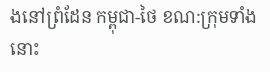ងនៅព្រំដែន កម្ពុជា-ថៃ ខណ:ក្រុមទាំងនោះ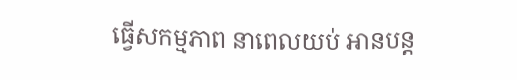ធ្វើសកម្មភាព នាពេលយប់ អានបន្ត